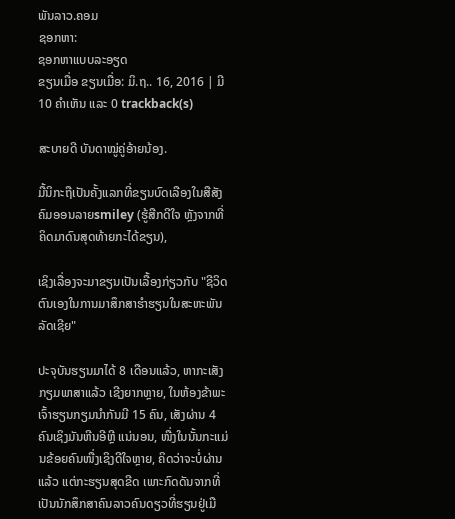ພັນລາວ.ຄອມ
ຊອກຫາ:
ຊອກຫາແບບລະອຽດ
ຂຽນເມື່ອ ຂຽນເມື່ອ: ມິ.ຖ.. 16, 2016 | ມີ 10 ຄຳເຫັນ ແລະ 0 trackback(s)

ສະບາຍດີ ບັນດາໝູ່ຄູ່ອ້າຍນ້ອງ.

ມື້ນິກະຖືເປັນຄັ້ງແລກທີ່ຂຽນບົດເລືອງໃນສືສັງຄົມອອນລາຍsmiley (ຮູ້ສືກດີໃຈ ຫຼັງຈາກທີ່ຄິດມາດົນສຸດທ້າຍກະໄດ້ຂຽນ),

ເຊິງເລື່ອງຈະມາຂຽນເປັນເລື້ອງກ່ຽວກັບ "ຊີວິດຕົນເອງໃນການມາສຶກສາຮຳຮຽນໃນສະຫະພັນລັດເຊີຍ"

ປະຈຸບັນຮຽນມາໄດ້ 8 ເດືອນແລ້ວ, ຫາກະເສັງກຽມພາສາແລ້ວ ເຊີງຍາກຫຼາຍ, ໃນຫ້ອງຂ້າພະເຈົ້າຮຽນກຽມນຳກັນມີ 15 ຄົນ, ເສັງຜ່ານ 4 ຄົນເຊິງມັນຫີນອີຫຼີ ແນ່ນອນ, ໜື່ງໃນນັ້ນກະແມ່ນຂ້ອຍຄົນໜື່ງເຊິງດີໃຈຫຼາຍ, ຄິດວ່າຈະບໍ່ຜ່ານແລ້ວ ແຕ່ກະຮຽນສຸດຂີດ ເພາະກົດດັນຈາກທີ່ເປັນນັກສຶກສາຄົນລາວຄົນດຽວທີ່ຮຽນຢູ່ເມື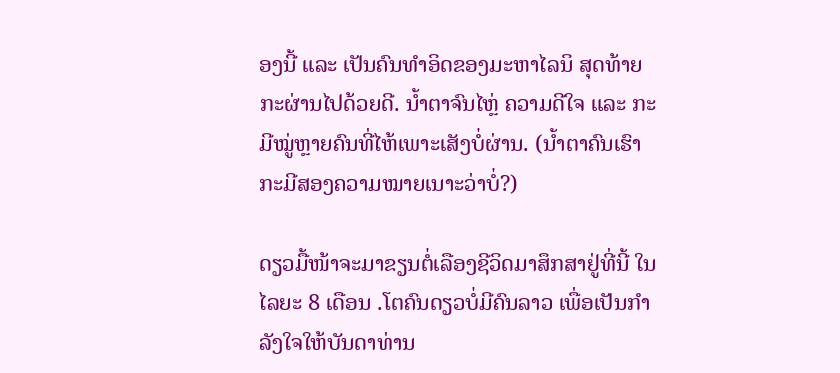ອງນີ້ ແລະ ເປັນຄົນທຳອິດຂອງມະຫາໄລນິ ສຸດທ້າຍກະຜ່ານໄປດ້ວຍດີ. ນ້ຳຕາຈົນໄຫຼ່ ຄວາມດີໃຈ ແລະ ກະມີໝູ່ຫຼາຍຄົນທີ່ໄຫ້ເພາະເສັງບໍ່ຜ່ານ. (ນ້ຳຕາຄົນເຮົາກະມີສອງຄວາມໝາຍເນາະວ່າບໍ່?)

ດຽວມື້ໜ້າຈະມາຂຽນຕໍ່ເລືອງຊີວິດມາສຶກສາຢູ່ທີ່ນີ້ ໃນໄລຍະ 8 ເດືອນ .ໂຕຄົນດຽວບໍ່ມີຄົນລາວ ເພື່ອເປັນກຳລັງໃຈໃຫ້ບັນດາທ່ານ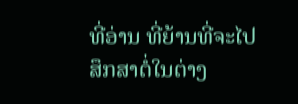ທີ່ອ່ານ ທີ່ຍ້ານທີ່ຈະໄປສຶກສາຕໍ່ໃນຕ່າງ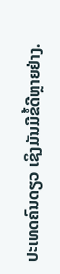ປະເທດຄົນດຽວ ເຊິງມັນມີຂໍ້ດີຫຼາຍຢ່າງ.